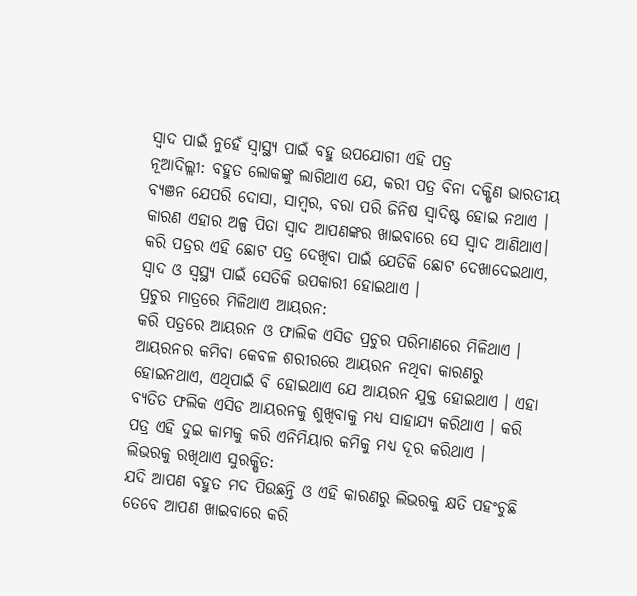ସ୍ୱାଦ ପାଇଁ ନୁହେଁ ସ୍ୱାସ୍ଥ୍ୟ ପାଇଁ ବହୁ ଉପଯୋଗୀ ଏହି ପତ୍ର
ନୂଆଦିଲ୍ଲୀ: ବହୁତ ଲୋକଙ୍କୁ ଲାଗିଥାଏ ଯେ, କରୀ ପତ୍ର ବିନା ଦକ୍ଷିଣ ଭାରତୀୟ ବ୍ୟଞନ ଯେପରି ଦୋସା, ସାମ୍ବର, ବରା ପରି ଜିନିଷ ସ୍ୱାଦିଷ୍ଟ ହୋଇ ନଥାଏ । କାରଣ ଏହାର ଅଳ୍ପ ପିତା ସ୍ୱାଦ ଆପଣଙ୍କର ଖାଇବାରେ ସେ ସ୍ୱାଦ ଆଣିଥାଏ। କରି ପତ୍ରର ଏହି ଛୋଟ ପତ୍ର ଦେଖିବା ପାଇଁ ଯେତିକି ଛୋଟ ଦେଖାଦେଇଥାଏ, ସ୍ୱାଦ ଓ ସ୍ୱସ୍ଥ୍ୟ ପାଇଁ ସେତିକି ଉପକାରୀ ହୋଇଥାଏ ।
ପ୍ରଚୁର ମାତ୍ରରେ ମିଳିଥାଏ ଆୟରନ:
କରି ପତ୍ରରେ ଆୟରନ ଓ ଫାଲିକ ଏସିଡ ପ୍ରଚୁର ପରିମାଣରେ ମିଳିଥାଏ । ଆୟରନର କମିବା କେବଳ ଶରୀରରେ ଆୟରନ ନଥିବା କାରଣରୁ ହୋଇନଥାଏ, ଏଥିପାଇଁ ବି ହୋଇଥାଏ ଯେ ଆୟରନ ଯୁକ୍ତ ହୋଇଥାଏ । ଏହା ବ୍ୟତିତ ଫଲିକ ଏସିଡ ଆୟରନକୁ ଶୁଖିବାକୁ ମଧ୍ୟ ସାହାଯ୍ୟ କରିଥାଏ । କରି ପତ୍ର ଏହି ଦୁଇ କାମକୁ କରି ଏନିମିୟାର କମିକୁ ମଧ୍ୟ ଦୂର କରିଥାଏ ।
ଲିଭରକୁ ରଖିଥାଏ ସୁରକ୍ଷିତ:
ଯଦି ଆପଣ ବହୁତ ମଦ ପିଉଛନ୍ତି ଓ ଏହି କାରଣରୁ ଲିଭରକୁ କ୍ଷତି ପହଂଚୁଛି ତେବେ ଆପଣ ଖାଇବାରେ କରି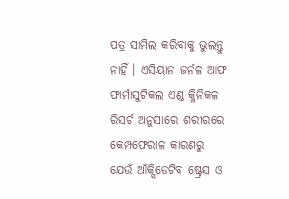ପତ୍ର ସାମିଲ କରିବାକୁ ଭୁଲନ୍ତୁ ନାହିଁ । ଏସିୟାନ ଜର୍ନଳ ଆଫ ଫାର୍ମାସୁଟିକଲ ଏଣ୍ଡ କ୍ଳିନିକଳ ରିସର୍ଚ ଅନୁସାରେ ଶରୀରରେ କେମ୍ପଫେରାଳ କାରଣରୁ ଯେଉଁ ଆଁକ୍ସିଡେଟିବ ଷ୍ଟ୍ରେସ ଓ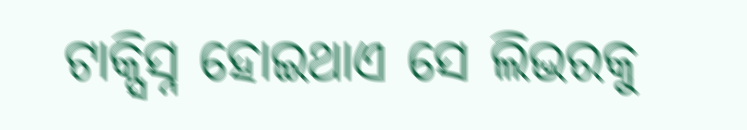ଟାକ୍ସିସ୍ନ ହୋଇଥାଏ ସେ ଲିଭରକୁ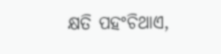କ୍ଷତି ପହଂଚିଥାଏ,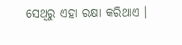ସେଥିରୁ ଏହା ରକ୍ଷା କରିଥାଏ ।